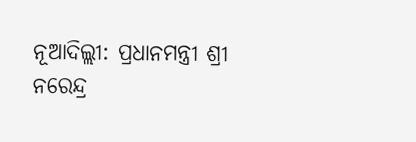ନୂଆଦିଲ୍ଲୀ: ପ୍ରଧାନମନ୍ତ୍ରୀ ଶ୍ରୀ ନରେନ୍ଦ୍ର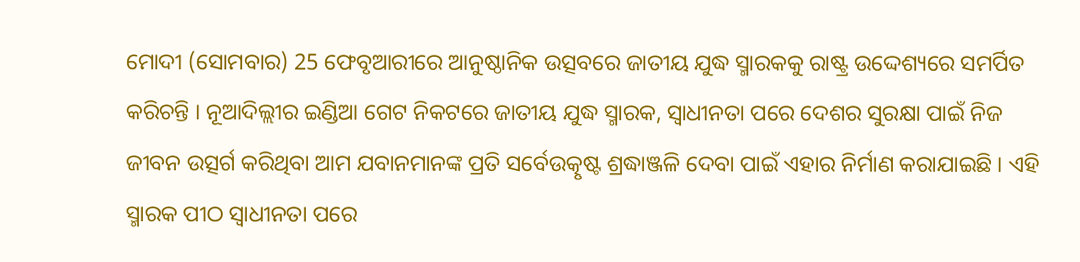ମୋଦୀ (ସୋମବାର) 25 ଫେବୃଆରୀରେ ଆନୁଷ୍ଠାନିକ ଉତ୍ସବରେ ଜାତୀୟ ଯୁଦ୍ଧ ସ୍ମାରକକୁ ରାଷ୍ଟ୍ର ଉଦ୍ଦେଶ୍ୟରେ ସମର୍ପିତ କରିଚନ୍ତି । ନୂଆଦିଲ୍ଲୀର ଇଣ୍ଡିଆ ଗେଟ ନିକଟରେ ଜାତୀୟ ଯୁଦ୍ଧ ସ୍ମାରକ, ସ୍ୱାଧୀନତା ପରେ ଦେଶର ସୁରକ୍ଷା ପାଇଁ ନିଜ ଜୀବନ ଉତ୍ସର୍ଗ କରିଥିବା ଆମ ଯବାନମାନଙ୍କ ପ୍ରତି ସର୍ବେଉତ୍କୃଷ୍ଟ ଶ୍ରଦ୍ଧାଞ୍ଜଳି ଦେବା ପାଇଁ ଏହାର ନିର୍ମାଣ କରାଯାଇଛି । ଏହି ସ୍ମାରକ ପୀଠ ସ୍ବାଧୀନତା ପରେ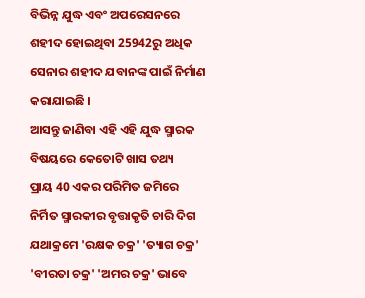ବିଭିନ୍ନ ଯୁଦ୍ଧ ଏବଂ ଅପରେସନରେ ଶହୀଦ ହୋଇଥିବା 25942ରୁ ଅଧିକ ସେନାର ଶହୀଦ ଯବାନଙ୍କ ପାଇଁ ନିର୍ମାଣ କରାଯାଇଛି ।
ଆସନ୍ତୁ ଜାଣିବା ଏହି ଏହି ଯୁଦ୍ଧ ସ୍ମାରକ ବିଷୟରେ କେତୋଟି ଖାସ ତଥ୍ୟ
ପ୍ରାୟ 40 ଏକର ପରିମିତ ଜମିରେ ନିର୍ମିତ ସ୍ମାରକୀର ବୃତ୍ତାକୃତି ଚାରି ଦିଗ ଯଥାକ୍ରମେ 'ରକ୍ଷକ ଚକ୍ର' 'ତ୍ୟାଗ ଚକ୍ର' 'ବୀରତା ଚକ୍ର' 'ଅମର ଚକ୍ର' ଭାବେ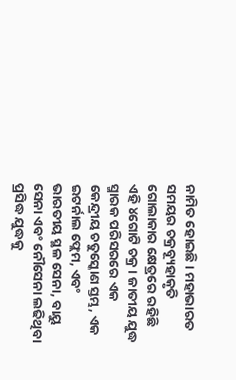ନାମିତ ହୋଇଛି । ମହାଭାରତ ସମୟର ଚକ୍ରବ୍ୟୂହାକୃତି ଗୋଲାକାର କ୍ଷେତ୍ରରେ ରହିଛି ଏହି ୪ଗୋଟି ଚକ୍ର। ଜାତୀୟ ଯୁଦ୍ଧ ସ୍ମାରକ ପରିସରରେ ଏକ କେନ୍ଦ୍ରୀୟ ଚତୁସ୍କୋଣ ସ୍ତମ୍ଭ, ଏକ ଇଟର୍ନାଲ ଫ୍ଲେମ, ଏବଂ ଭାରତୀୟ ସ୍ଥଳ ସେନା, ବାୟୁ ସେନା ଏବଂ ନୌସେନା ଲଢିଥିବା ପ୍ରସିଦ୍ଧ ଯୁଦ୍ଧକୁ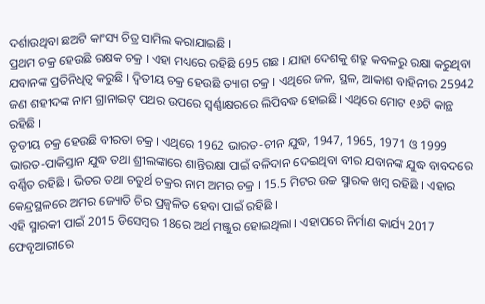ଦର୍ଶାଉଥିବା ଛଅଟି କାଂସ୍ୟ ଚିତ୍ର ସାମିଲ କରାଯାଇଛି ।
ପ୍ରଥମ ଚକ୍ର ହେଉଛି ରକ୍ଷକ ଚକ୍ର । ଏହା ମଧ୍ୟରେ ରହିଛି 695 ଗଛ । ଯାହା ଦେଶକୁ ଶତ୍ରୁ କବଳରୁ ରକ୍ଷା କରୁଥିବା ଯବାନଙ୍କ ପ୍ରତିନିଧିତ୍ବ କରୁଛି । ଦ୍ବିତୀୟ ଚକ୍ର ହେଉଛି ତ୍ୟାଗ ଚକ୍ର । ଏଥିରେ ଜଳ, ସ୍ଥଳ, ଆକାଶ ବାହିନୀର 25942 ଜଣ ଶହୀଦଙ୍କ ନାମ ଗ୍ରାନାଇଟ୍ ପଥର ଉପରେ ସ୍ବର୍ଣ୍ଣାକ୍ଷରରେ ଲିପିବଦ୍ଧ ହୋଇଛି। ଏଥିରେ ମୋଟ ୧୬ଟି କାନ୍ଥ ରହିଛି ।
ତୃତୀୟ ଚକ୍ର ହେଉଛି ବୀରତା ଚକ୍ର । ଏଥିରେ 1962 ଭାରତ-ଚୀନ ଯୁଦ୍ଧ, 1947, 1965, 1971 ଓ 1999 ଭାରତ-ପାକିସ୍ତାନ ଯୁଦ୍ଧ ତଥା ଶ୍ରୀଲଙ୍କାରେ ଶାନ୍ତିରକ୍ଷା ପାଇଁ ବଳିଦାନ ଦେଇଥିବା ବୀର ଯବାନଙ୍କ ଯୁଦ୍ଧ ବାବଦରେ ବର୍ଣ୍ଣିତ ରହିଛି । ଭିତର ତଥା ଚତୁର୍ଥ ଚକ୍ରର ନାମ ଅମର ଚକ୍ର । 15.5 ମିଟର ଉଚ୍ଚ ସ୍ମାରକ ଖମ୍ବ ରହିଛି । ଏହାର କେନ୍ଦ୍ରସ୍ଥଳରେ ଅମର ଜ୍ୟୋତି ଚିର ପ୍ରଜ୍ବଳିତ ହେବା ପାଇଁ ରହିଛି ।
ଏହି ସ୍ମାରକୀ ପାଇଁ 2015 ଡିସେମ୍ବର 18ରେ ଅର୍ଥ ମଞ୍ଜୁର ହୋଇଥିଲା । ଏହାପରେ ନିର୍ମାଣ କାର୍ଯ୍ୟ 2017 ଫେବୃଆରୀରେ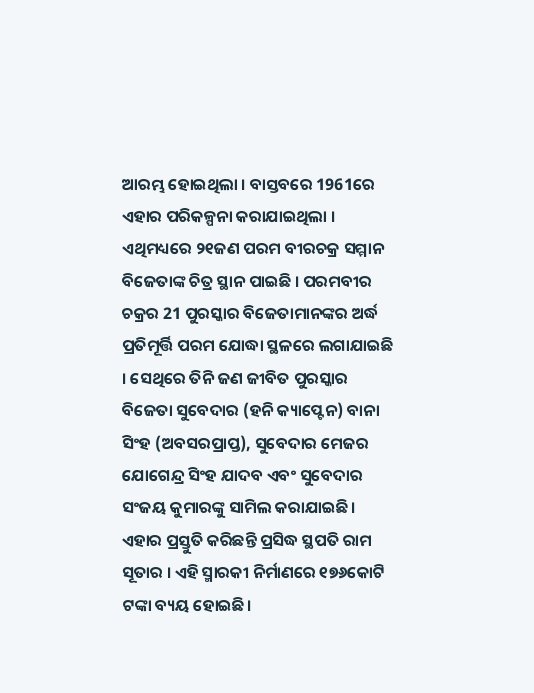ଆରମ୍ଭ ହୋଇଥିଲା । ବାସ୍ତବରେ 1961ରେ ଏହାର ପରିକଳ୍ପନା କରାଯାଇଥିଲା । ଏଥିମଧ୍ୟରେ ୨୧ଜଣ ପରମ ବୀରଚକ୍ର ସମ୍ମାନ ବିଜେତାଙ୍କ ଚିତ୍ର ସ୍ଥାନ ପାଇଛି । ପରମବୀର ଚକ୍ରର 21 ପୁରସ୍କାର ବିଜେତାମାନଙ୍କର ଅର୍ଦ୍ଧ ପ୍ରତିମୂର୍ତ୍ତି ପରମ ଯୋଦ୍ଧା ସ୍ଥଳରେ ଲଗାଯାଇଛି । ସେଥିରେ ତିନି ଜଣ ଜୀବିତ ପୁରସ୍କାର ବିଜେତା ସୁବେଦାର (ହନି କ୍ୟାପ୍ଟେନ) ବାନା ସିଂହ (ଅବସରପ୍ରାପ୍ତ), ସୁବେଦାର ମେଜର ଯୋଗେନ୍ଦ୍ର ସିଂହ ଯାଦବ ଏବଂ ସୁବେଦାର ସଂଜୟ କୁମାରଙ୍କୁ ସାମିଲ କରାଯାଇଛି ।
ଏହାର ପ୍ରସ୍ତୁତି କରିଛନ୍ତି ପ୍ରସିଦ୍ଧ ସ୍ଥପତି ରାମ ସୂତାର । ଏହି ସ୍ମାରକୀ ନିର୍ମାଣରେ ୧୭୬କୋଟି ଟଙ୍କା ବ୍ୟୟ ହୋଇଛି।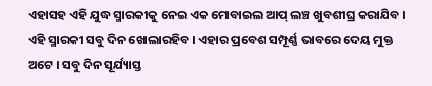ଏହାସହ ଏହି ଯୁଦ୍ଧ ସ୍ମାରକୀକୁ ନେଇ ଏକ ମୋବାଇଲ ଆପ୍ ଲଞ୍ଚ ଖୁବଶୀଘ୍ର କରାଯିବ । ଏହି ସ୍ମାରକୀ ସବୁ ଦିନ ଖୋଲାରହିବ । ଏହାର ପ୍ରବେଶ ସମ୍ପୂର୍ଣ୍ଣ ଭାବରେ ଦେୟ ମୁକ୍ତ ଅଟେ । ସବୁ ଦିନ ସୂର୍ଯ୍ୟାସ୍ତ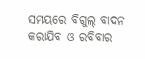ସମୟରେ ବିଗୁଲ୍ ବାଦନ କରାଯିବ ଓ ରବିବାର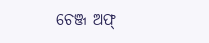ଚେଞ୍ଜ ଅଫ୍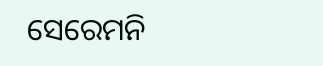ସେରେମନି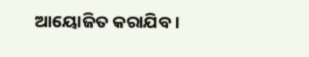ଆୟୋଜିତ କରାଯିବ ।